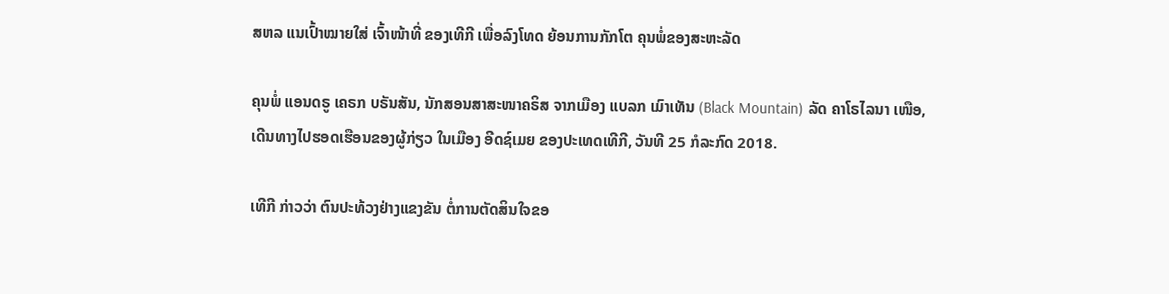ສຫລ ແນເປົ້າໝາຍໃສ່ ເຈົ້າໜ້າທີ່ ຂອງເທີກີ ເພື່ອລົງໂທດ ຍ້ອນການກັກໂຕ ຄຸນພໍ່ຂອງສະຫະລັດ

ຄຸນພໍ່ ແອນດຣູ ເຄຣກ ບຣັນສັນ, ນັກສອນສາສະໜາຄຣິສ ຈາກເມືອງ ແບລກ ເມົາເທັນ (Black Mountain) ລັດ ຄາໂຣໄລນາ ເໜືອ, ເດີນທາງໄປຮອດເຮືອນຂອງຜູ້ກ່ຽວ ໃນເມືອງ ອີດຊ໌ເມຍ ຂອງປະເທດເທີກີ, ວັນທີ 25 ກໍລະກົດ 2018.

ເທີກີ ກ່າວວ່າ ຕົນປະທ້ວງຢ່າງແຂງຂັນ ຕໍ່ການຕັດສິນໃຈຂອ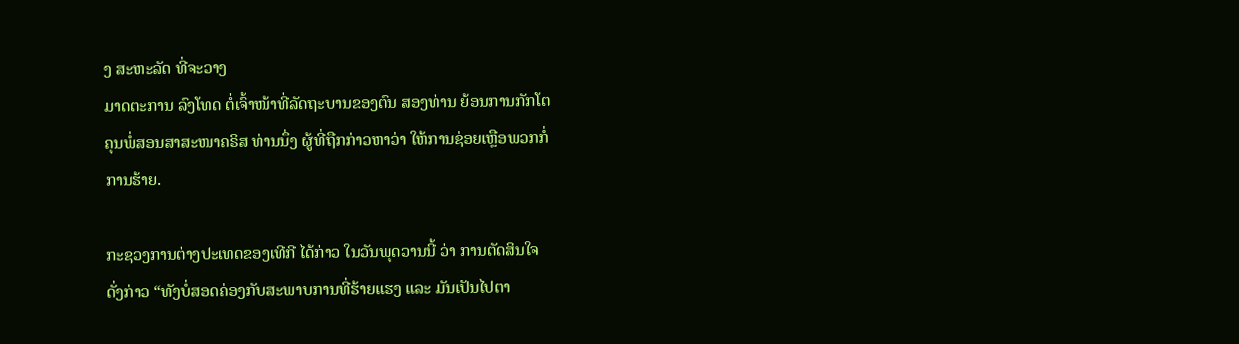ງ ສະຫະລັດ ທີ່ຈະວາງ
ມາດຕະການ ລົງໂທດ ຕໍ່ເຈົ້າໜ້າທີ່ລັດຖະບານຂອງຕົນ ສອງທ່ານ ຍ້ອນການກັກໂຕ
ຄຸນພໍ່ສອນສາສະໜາຄຣິສ ທ່ານນຶ່ງ ຜູ້ທີ່ຖືກກ່າວຫາວ່າ ໃຫ້ການຊ່ອຍເຫຼືອພວກກໍ່
ການຮ້າຍ.

ກະຊວງການຕ່າງປະເທດຂອງເທີກີ ໄດ້ກ່າວ ໃນວັນພຸດວານນີ້ ວ່າ ການຕັດສິນໃຈ
ດັ່ງກ່າວ “ທັງບໍ່ສອດຄ່ອງກັບສະພາບການທີ່ຮ້າຍແຮງ ແລະ ມັນເປັນໄປຕາ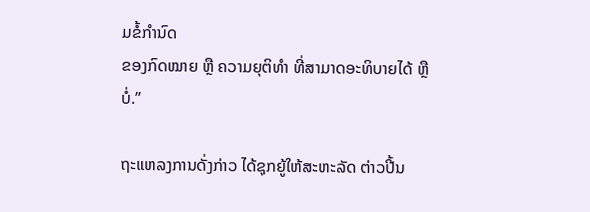ມຂໍ້ກຳນົດ
ຂອງກົດໝາຍ ຫຼື ຄວາມຍຸຕິທຳ ທີ່ສາມາດອະທິບາຍໄດ້ ຫຼືບໍ່.”

ຖະແຫລງການດັ່ງກ່າວ ໄດ້ຊຸກຍູ້ໃຫ້ສະຫະລັດ ຕ່າວປີ້ນ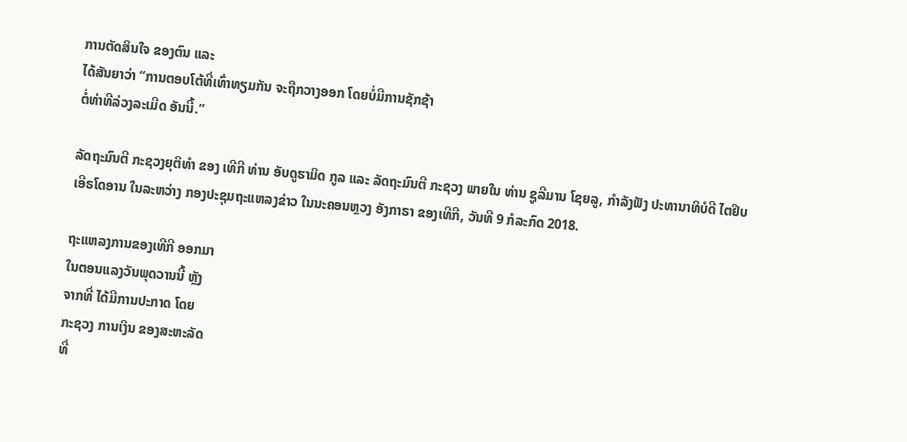ການຕັດສິນໃຈ ຂອງຕົນ ແລະ
ໄດ້ສັນຍາວ່າ “ການຕອບໂຕ້ທີ່ເທົ່າທຽມກັນ ຈະຖືກວາງອອກ ໂດຍບໍ່ມີການຊັກຊ້າ
ຕໍ່ທ່າທີລ່ວງລະເມີດ ອັນນີ້.”

ລັດຖະມົນຕີ ກະຊວງຍຸຕິທຳ ຂອງ ເທີກີ ທ່ານ ອັບດູຮາມິດ ກູລ ແລະ ລັດຖະມົນຕີ ກະຊວງ ພາຍໃນ ທ່ານ ຊູລີມານ ໂຊຍລູ, ກຳລັງຟັງ ປະທານາທິບໍດີ ໄຕຢິບ ເອີຣໂດອານ ໃນລະຫວ່າງ ກອງປະຊຸມຖະແຫລງຂ່າວ ໃນນະຄອນຫຼວງ ອັງກາຣາ ຂອງເທີກີ, ວັນທີ 9 ກໍລະກົດ 2018.

ຖະແຫລງການຂອງເທີກີ ອອກມາ
ໃນຕອນແລງວັນພຸດວານນີ້ ຫຼັງ
ຈາກທີ່ ໄດ້ມີການປະກາດ ໂດຍ
ກະຊວງ ການເງິນ ຂອງສະຫະລັດ
ທີ່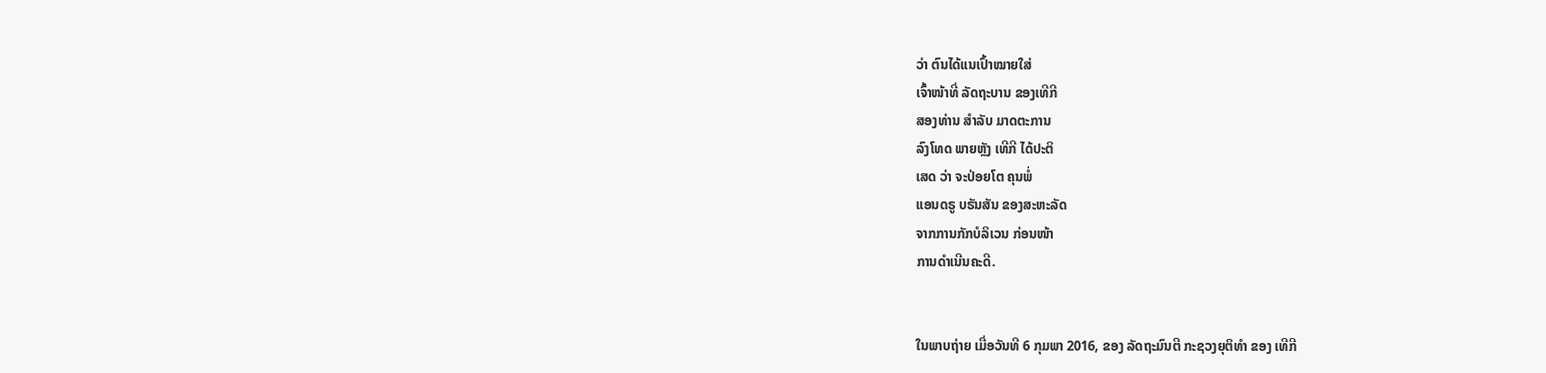ວ່າ ຕົນໄດ້ແນເປົ້າໝາຍໃສ່
ເຈົ້າໜ້າທີ່ ລັດຖະບານ ຂອງເທີກີ
ສອງທ່ານ ສຳລັບ ມາດຕະການ
ລົງໂທດ ພາຍຫຼັງ ເທີກີ ໄດ້ປະຕິ
ເສດ ວ່າ ຈະປ່ອຍໂຕ ຄຸນພໍ່
ແອນດຣູ ບຣັນສັນ ຂອງສະຫະລັດ
ຈາກການກັກບໍລິເວນ ກ່ອນໜ້າ
ການດຳເນີນຄະດີ.


ໃນພາບຖ່າຍ ເມື່ອວັນທີ 6 ກຸມພາ 2016, ຂອງ ລັດຖະມົນຕີ ກະຊວງຍຸຕິທຳ ຂອງ ເທີກີ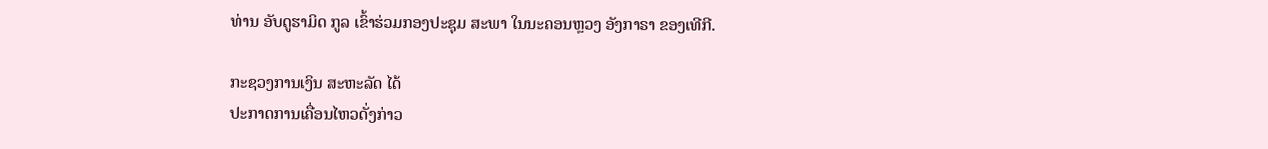ທ່ານ ອັບດູຮາມິດ ກູລ ເຂົ້າຮ່ວມກອງປະຊຸມ ສະພາ ໃນນະຄອນຫຼວງ ອັງກາຣາ ຂອງເທີກີ.

ກະຊວງການເງິນ ສະຫະລັດ ໄດ້
ປະກາດການເຄື່ອນໄຫວດັ່ງກ່າວ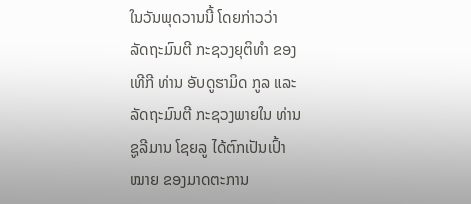ໃນວັນພຸດວານນີ້ ໂດຍກ່າວວ່າ
ລັດຖະມົນຕີ ກະຊວງຍຸຕິທຳ ຂອງ
ເທີກີ ທ່ານ ອັບດູຮາມິດ ກູລ ແລະ
ລັດຖະມົນຕີ ກະຊວງພາຍໃນ ທ່ານ
ຊູລີມານ ໂຊຍລູ ໄດ້ຕົກເປັນເປົ້າ
ໝາຍ ຂອງມາດຕະການ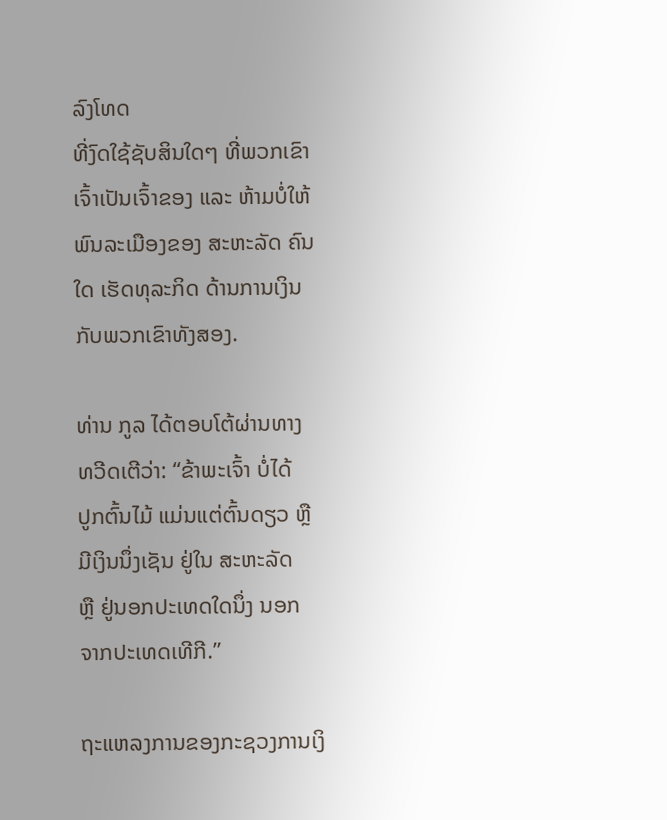ລົງໂທດ
ທີ່ງົດໃຊ້ຊັບສິນໃດໆ ທີ່ພວກເຂົາ
ເຈົ້າເປັນເຈົ້າຂອງ ແລະ ຫ້າມບໍ່ໃຫ້
ພົນລະເມືອງຂອງ ສະຫະລັດ ຄົນ
ໃດ ເຮັດທຸລະກິດ ດ້ານການເງິນ
ກັບພວກເຂົາທັງສອງ.

ທ່ານ ກູລ ໄດ້ຕອບໂຕ້ຜ່ານທາງ
ທວີດເຕີວ່າ: “ຂ້າພະເຈົ້າ ບໍ່ໄດ້
ປູກຕົ້ນໄມ້ ແມ່ນແຕ່ຕົ້ນດຽວ ຫຼື
ມີເງິນນຶ່ງເຊັນ ຢູ່ໃນ ສະຫະລັດ
ຫຼື ຢູ່ນອກປະເທດໃດນຶ່ງ ນອກ
ຈາກປະເທດເທີກີ.”

ຖະແຫລງການຂອງກະຊວງການເງິ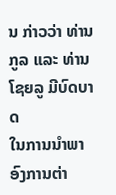ນ ກ່າວວ່າ ທ່ານ ກູລ ແລະ ທ່ານ ໂຊຍລູ ມີບົດບາດ
ໃນການນຳພາ ອົງການຕ່າ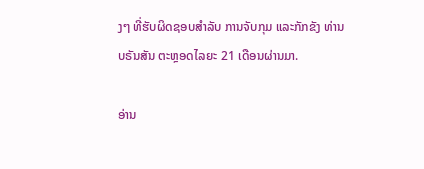ງໆ ທີ່ຮັບຜິດຊອບສຳລັບ ການຈັບກຸມ ແລະກັກຂັງ ທ່ານ
ບຣັນສັນ ຕະຫຼອດໄລຍະ 21 ເດືອນຜ່ານມາ.

ອ່ານ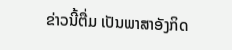ຂ່າວນີ້ຕື່ມ ເປັນພາສາອັງກິດ